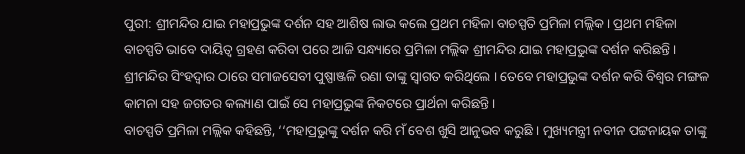ପୁରୀ: ଶ୍ରୀମନ୍ଦିର ଯାଇ ମହାପ୍ରଭୁଙ୍କ ଦର୍ଶନ ସହ ଆଶିଷ ଲାଭ କଲେ ପ୍ରଥମ ମହିଳା ବାଚସ୍ପତି ପ୍ରମିଳା ମଲ୍ଲିକ। ପ୍ରଥମ ମହିଳା ବାଚସ୍ପତି ଭାବେ ଦାୟିତ୍ଵ ଗ୍ରହଣ କରିବା ପରେ ଆଜି ସନ୍ଧ୍ୟାରେ ପ୍ରମିଳା ମଲ୍ଲିକ ଶ୍ରୀମନ୍ଦିର ଯାଇ ମହାପ୍ରଭୁଙ୍କ ଦର୍ଶନ କରିଛନ୍ତି । ଶ୍ରୀମନ୍ଦିର ସିଂହଦ୍ୱାର ଠାରେ ସମାଜସେବୀ ପୁଷ୍ପାଞ୍ଜଳି ରଣା ତାଙ୍କୁ ସ୍ବାଗତ କରିଥିଲେ । ତେବେ ମହାପ୍ରଭୁଙ୍କ ଦର୍ଶନ କରି ବିଶ୍ବର ମଙ୍ଗଳ କାମନା ସହ ଜଗତର କଲ୍ୟାଣ ପାଇଁ ସେ ମହାପ୍ରଭୁଙ୍କ ନିକଟରେ ପ୍ରାର୍ଥନା କରିଛନ୍ତି ।
ବାଚସ୍ପତି ପ୍ରମିଳା ମଲ୍ଲିକ କହିଛନ୍ତି, ‘‘ମହାପ୍ରଭୁଙ୍କୁ ଦର୍ଶନ କରି ମଁ ବେଶ ଖୁସି ଆନୁଭବ କରୁଛି । ମୁଖ୍ୟମନ୍ତ୍ରୀ ନବୀନ ପଟ୍ଟନାୟକ ତାଙ୍କୁ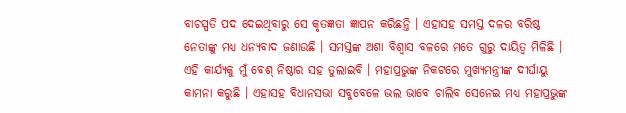ବାଚସ୍ପତି ପଦ ଦେଇଥିବାରୁ ସେ କୃତଜ୍ଞତା ଜ୍ଞାପନ କରିଛନ୍ତି । ଏହାସହ ସମସ୍ତ ଦଳର ବରିଷ୍ଠ ନେତାଙ୍କୁ ମଧ୍ୟ ଧନ୍ୟବାଦ ଜଣାଉଛି । ସମସ୍ତଙ୍କ ଅଶା ବିଶ୍ବାସ ବଳରେ ମତେ ଗୁରୁ ଦାୟିତ୍ବ ମିଳିଛି । ଏହି କାର୍ଯ୍ୟକୁ ମୁଁ ବେଶ୍ ନିଷ୍ଠାର ସହ ତୁଲାଇବି । ମହାପ୍ରଭୁଙ୍କ ନିକଟରେ ମୁଖ୍ୟମନ୍ତ୍ରୀଙ୍କ ଦୀର୍ଘାୟୁ କାମନା କରୁଛି । ଏହାସହ ବିଧାନସଭା ସବୁବେଳେ ଭଲ ଭାବେ ଚାଲିବ ସେନେଇ ମଧ୍ୟ ମହାପ୍ରଭୁଙ୍କ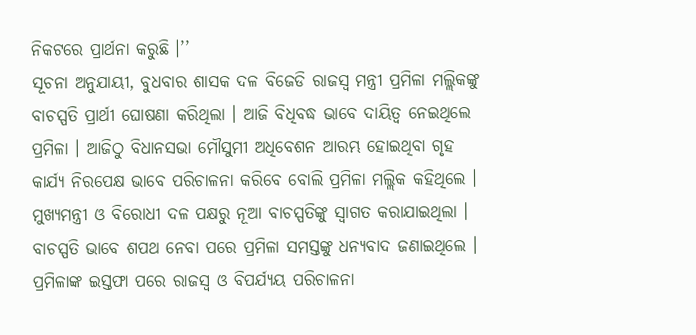ନିକଟରେ ପ୍ରାର୍ଥନା କରୁଛି ।’’
ସୂଚନା ଅନୁଯାୟୀ, ବୁଧବାର ଶାସକ ଦଳ ବିଜେଡି ରାଜସ୍ବ ମନ୍ତ୍ରୀ ପ୍ରମିଳା ମଲ୍ଲିକଙ୍କୁ ବାଚସ୍ପତି ପ୍ରାର୍ଥୀ ଘୋଷଣା କରିଥିଲା । ଆଜି ବିଧିବଦ୍ଧ ଭାବେ ଦାୟିତ୍ବ ନେଇଥିଲେ ପ୍ରମିଳା । ଆଜିଠୁ ବିଧାନସଭା ମୌସୁମୀ ଅଧିବେଶନ ଆରମ୍ଭ ହୋଇଥିବା ଗୃହ କାର୍ଯ୍ୟ ନିରପେକ୍ଷ ଭାବେ ପରିଚାଳନା କରିବେ ବୋଲି ପ୍ରମିଳା ମଲ୍ଲିକ କହିଥିଲେ । ମୁଖ୍ୟମନ୍ତ୍ରୀ ଓ ବିରୋଧୀ ଦଳ ପକ୍ଷରୁ ନୂଆ ବାଚସ୍ପତିଙ୍କୁ ସ୍ବାଗତ କରାଯାଇଥିଲା । ବାଚସ୍ପତି ଭାବେ ଶପଥ ନେବା ପରେ ପ୍ରମିଳା ସମସ୍ତଙ୍କୁ ଧନ୍ୟବାଦ ଜଣାଇଥିଲେ । ପ୍ରମିଳାଙ୍କ ଇସ୍ତଫା ପରେ ରାଜସ୍ବ ଓ ବିପର୍ଯ୍ୟୟ ପରିଚାଳନା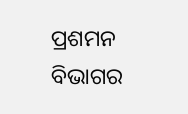ପ୍ରଶମନ ବିଭାଗର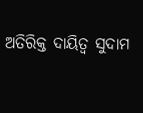ଅତିରିକ୍ତ ଦାୟିତ୍ବ ସୁଦାମ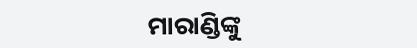ମାରାଣ୍ଡିଙ୍କୁ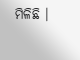ମିଳିଛି ।